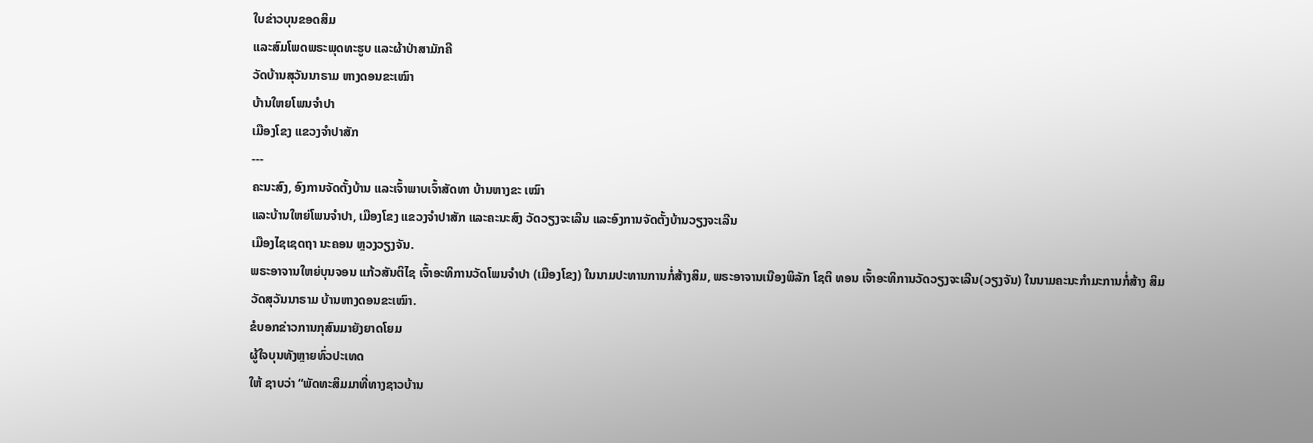ໃບຂ່າວບຸນຂອດສິມ
ແລະສົມໂພດພຣະພຸດທະຮູບ ແລະຜ້າປ່າສາມັກຄີ
ວັດບ້ານສຸວັນນາຣາມ ຫາງດອນຂະເໝົາ
ບ້ານໃຫຍໂພນຈຳປາ
ເມືອງໂຂງ ແຂວງຈຳປາສັກ
---
ຄະນະສົງ, ອົງການຈັດຕັ້ງບ້ານ ແລະເຈົ້າພາບເຈົ້າສັດທາ ບ້ານຫາງຂະ ເໝົາ
ແລະບ້ານໃຫຍ່ໂພນຈຳປາ, ເມືອງໂຂງ ແຂວງຈຳປາສັກ ແລະຄະນະສົງ ວັດວຽງຈະເລີນ ແລະອົງການຈັດຕັ້ງບ້ານວຽງຈະເລີນ
ເມືອງໄຊເຊດຖາ ນະຄອນ ຫຼວງວຽງຈັນ.
ພຣະອາຈານໃຫຍ່ບຸນຈອນ ແກ້ວສັນຕິໄຊ ເຈົ້າອະທິການວັດໂພນຈຳປາ (ເມືອງໂຂງ) ໃນນາມປະທານການກໍ່ສ້າງສິມ, ພຣະອາຈານເນືອງພິລັກ ໂຊຕິ ທອນ ເຈົ້າອະທິການວັດວຽງຈະເລີນ(ວຽງຈັນ) ໃນນາມຄະນະກຳມະການກໍ່ສ້າງ ສິມ ວັດສຸວັນນາຣາມ ບ້ານຫາງດອນຂະເໝົາ.
ຂໍບອກຂ່າວການກຸສົນມາຍັງຍາດໂຍມ
ຜູ້ໃຈບຸນທັງຫຼາຍທົ່ວປະເທດ
ໃຫ້ ຊາບວ່າ “ພັດທະສິມມາທີ່ທາງຊາວບ້ານ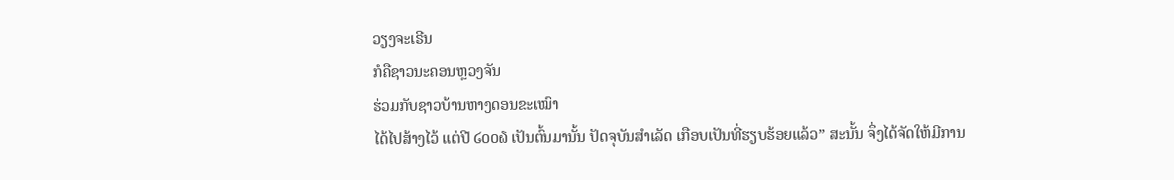ວຽງຈະເຣີນ
ກໍຄືຊາວນະຄອນຫຼວງຈັນ
ຮ່ວມກັບຊາວບ້ານຫາງດອນຂະເໝົາ
ໄດ້ໄປສ້າງໄວ້ ແຕ່ປີ ໒໐໐໖ ເປັນຕົ້ນມານັ້ນ ປັດຈຸບັນສຳເລັດ ເກືອບເປັນທີ່ຮຽບຮ້ອຍແລ້ວ” ສະນັ້ນ ຈຶ່ງໄດ້ຈັດໃຫ້ມີການ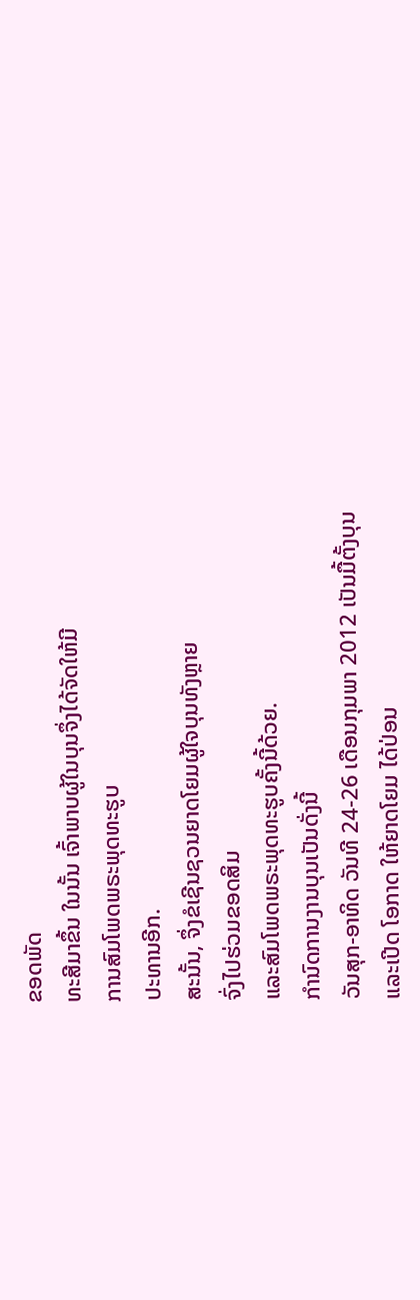ຂອດພັດ
ທະສີມາຂຶ້ນ ໃນນັ້ນ ເຈົ້າພາບຜູ້ໃນບຸນຈຶ່ງໄດ້ຈັດໃຫ້ມີ
ການສົມໂພດພຣະພຸດທະຮູບ
ປະທານອີກ.
ສະນັ້ນ, ຈຶ່ງຂໍເຊີນຊວນຍາດໂຍມຜູ້ໃຈບຸນທັງຫຼາຍ
ຈົ່ງໄປຮ່ວມຂອດສິມ
ແລະສົມໂພດພຣະພຸດທະຮູບຄັ້ງນີ້ດ້ວຍ.
ກຳນົດການງານບຸນເປັນດັ່ງນີ້
ວັນສຸກ-ອາທິດ ວັນທີ 24-26 ເດືອນກຸມພາ 2012 ເປັນມື້ຕັ້ງບຸນ
ແລະເປີດ ໂອກາດ ໃຫ້ຍາດໂຍມ ໄດ້ປ່ອນ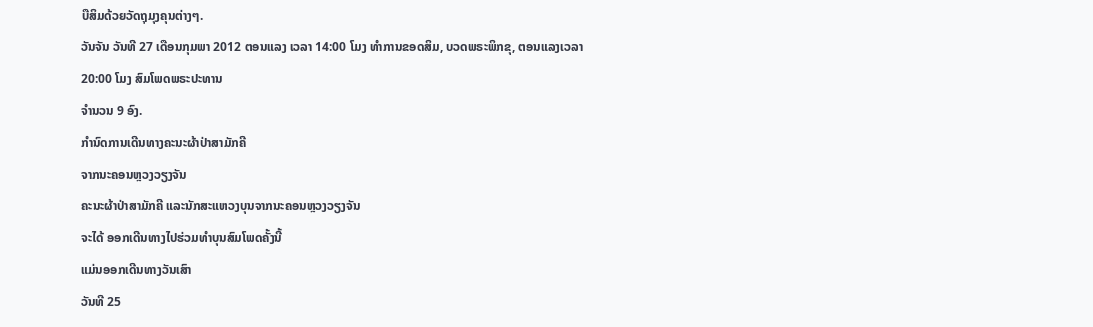ບືສິມດ້ວຍວັດຖຸມຸງຄຸນຕ່າງໆ.
ວັນຈັນ ວັນທີ 27 ເດືອນກຸມພາ 2012 ຕອນແລງ ເວລາ 14:00 ໂມງ ທຳການຂອດສິມ, ບວດພຣະພິກຂຸ, ຕອນແລງເວລາ
20:00 ໂມງ ສົມໂພດພຣະປະທານ
ຈຳນວນ 9 ອົງ.
ກຳນົດການເດີນທາງຄະນະຜ້າປ່າສາມັກຄີ
ຈາກນະຄອນຫຼວງວຽງຈັນ
ຄະນະຜ້າປ່າສາມັກຄີ ແລະນັກສະແຫວງບຸນຈາກນະຄອນຫຼວງວຽງຈັນ
ຈະໄດ້ ອອກເດີນທາງໄປຮ່ວມທຳບຸນສົມໂພດຄັ້ງນີ້
ແມ່ນອອກເດີນທາງວັນເສົາ
ວັນທີ 25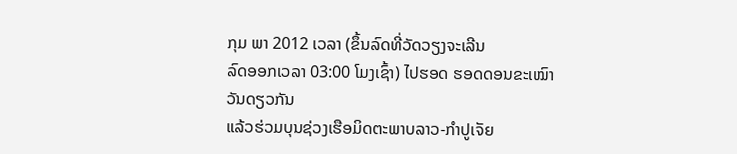ກຸມ ພາ 2012 ເວລາ (ຂຶ້ນລົດທີ່ວັດວຽງຈະເລີນ
ລົດອອກເວລາ 03:00 ໂມງເຊົ້າ) ໄປຮອດ ຮອດດອນຂະເໝົາວັນດຽວກັນ
ແລ້ວຮ່ວມບຸນຊ່ວງເຮືອມິດຕະພາບລາວ-ກຳປູເຈັຍ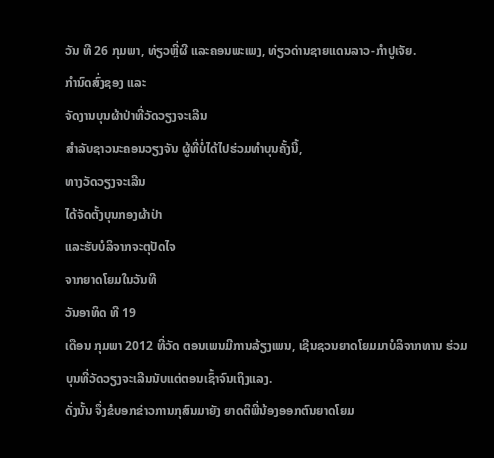ວັນ ທີ 26 ກຸມພາ, ທ່ຽວຫຼີ່ຜີ ແລະຄອນພະເພງ, ທ່ຽວດ່ານຊາຍແດນລາວ-ກຳປູເຈັຍ.
ກຳນົດສົ່ງຊອງ ແລະ
ຈັດງານບຸນຜ້າປ່າທີ່ວັດວຽງຈະເລີນ
ສຳລັບຊາວນະຄອນວຽງຈັນ ຜູ້ທີ່ບໍ່ໄດ້ໄປຮ່ວມທຳບຸນຄັ້ງນີ້,
ທາງວັດວຽງຈະເລີນ
ໄດ້ຈັດຕັ້ງບຸນກອງຜ້າປ່າ
ແລະຮັບບໍລິຈາກຈະຕຸປັດໄຈ
ຈາກຍາດໂຍມໃນວັນທີ
ວັນອາທິດ ທີ 19
ເດືອນ ກຸມພາ 2012 ທີ່ວັດ ຕອນເພນມີການລ້ຽງເພນ, ເຊີນຊວນຍາດໂຍມມາບໍລິຈາກທານ ຮ່ວມບຸນທີ່ວັດວຽງຈະເລີນນັບແຕ່ຕອນເຊົ້າຈົນເຖິງແລງ.
ດັ່ງນັ້ນ ຈຶ່ງຂໍບອກຂ່າວການກຸສົນມາຍັງ ຍາດຕິພີ່ນ້ອງອອກຕົນຍາດໂຍມ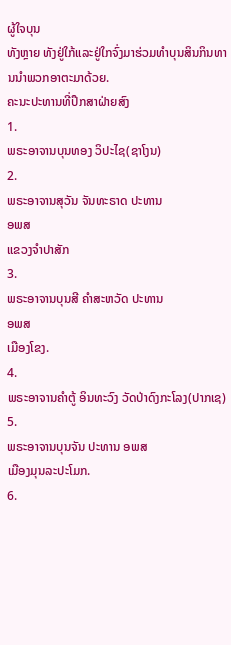ຜູ້ໃຈບຸນ
ທັງຫຼາຍ ທັງຢູ່ໃກ້ແລະຢູ່ໃກຈົ່ງມາຮ່ວມທຳບຸນສິນກິນທານນຳພວກອາຕະມາດ້ວຍ.
ຄະນະປະທານທີ່ປຶກສາຝ່າຍສົງ
1.
ພຣະອາຈານບຸນທອງ ວິປະໄຊ(ຊາໂງນ)
2.
ພຣະອາຈານສຸວັນ ຈັນທະຣາດ ປະທານ
ອພສ
ແຂວງຈຳປາສັກ
3.
ພຣະອາຈານບຸນສີ ຄຳສະຫວັດ ປະທານ
ອພສ
ເມືອງໂຂງ.
4.
ພຣະອາຈານຄຳຕູ້ ອິນທະວົງ ວັດປ່າດົງກະໂລງ(ປາກເຊ)
5.
ພຣະອາຈານບຸນຈັນ ປະທານ ອພສ
ເມືອງມຸນລະປະໂມກ.
6.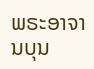ພຣະອາຈານບຸນ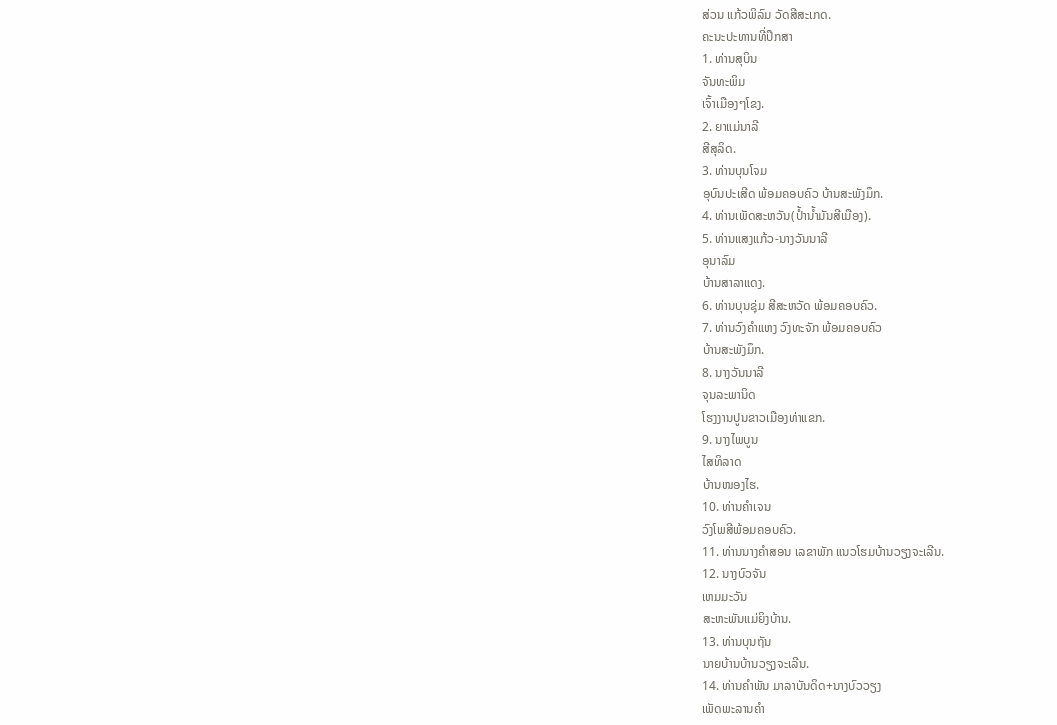ສ່ວນ ແກ້ວພິລົມ ວັດສີສະເກດ.
ຄະນະປະທານທີ່ປຶກສາ
1. ທ່ານສຸບິນ
ຈັນທະພິມ
ເຈົ້າເມືອງໆໂຂງ.
2. ຍາແມ່ນາລີ
ສີສຸລິດ.
3. ທ່ານບຸນໂຈມ
ອຸບົນປະເສີດ ພ້ອມຄອບຄົວ ບ້ານສະພັງມຶກ.
4. ທ່ານເພັດສະຫວັນ(ປໍ້ານ້ຳມັນສີເມືອງ).
5. ທ່ານແສງແກ້ວ-ນາງວັນນາລີ
ອຸນາລົມ
ບ້ານສາລາແດງ.
6. ທ່ານບຸນຊຸ່ມ ສີສະຫວັດ ພ້ອມຄອບຄົວ.
7. ທ່ານວົງຄຳແຫງ ວົງທະຈັກ ພ້ອມຄອບຄົວ
ບ້ານສະພັງມຶກ.
8. ນາງວັນນາລີ
ຈຸນລະພານິດ
ໂຮງງານປູນຂາວເມືອງທ່າແຂກ.
9. ນາງໄພບູນ
ໄສທິລາດ
ບ້ານໜອງໄຮ.
10. ທ່ານຄຳເຈນ
ວົງໂພສີພ້ອມຄອບຄົວ.
11. ທ່ານນາງຄຳສອນ ເລຂາພັກ ແນວໂຮມບ້ານວຽງຈະເລີນ.
12. ນາງບົວຈັນ
ເຫມມະວັນ
ສະຫະພັນແມ່ຍິງບ້ານ.
13. ທ່ານບຸນຖັນ
ນາຍບ້ານບ້ານວຽງຈະເລີນ.
14. ທ່ານຄຳພັນ ມາລາບັນດິດ+ນາງບົວວຽງ
ເພັດພະລານຄຳ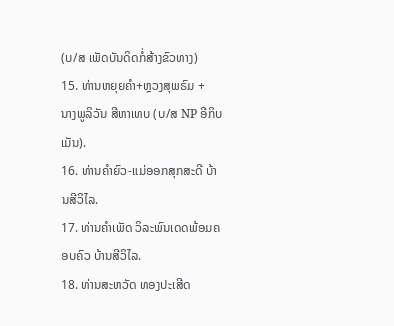(ບ/ສ ເພັດບັນດິດກໍ່ສ້າງຂົວທາງ)
15. ທ່ານຫຍຸຍຄຳ+ຫຼວງສຸພຣົມ +
ນາງພູລິວັນ ສີຫາເທບ (ບ/ສ NP ອີກິບເມັນ).
16. ທ່ານຄຳຍົວ-ແມ່ອອກສຸກສະດີ ບ້ານສີວິໄລ.
17. ທ່ານຄຳເພັດ ວິລະພົນເດດພ້ອມຄອບຄົວ ບ້ານສີວິໄລ.
18. ທ່ານສະຫວັດ ທອງປະເສີດ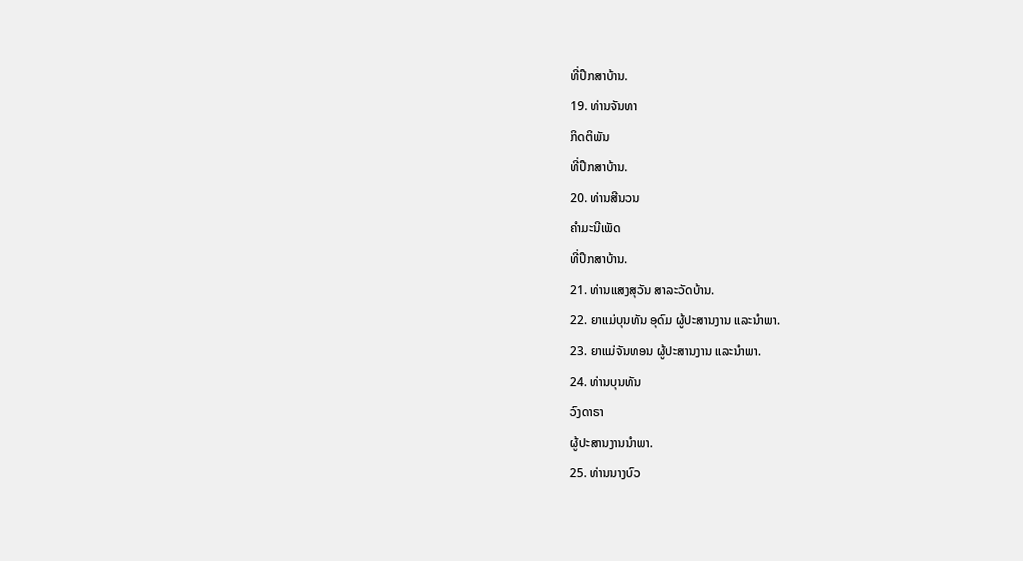ທີ່ປຶກສາບ້ານ.
19. ທ່ານຈັນທາ
ກິດຕິພັນ
ທີ່ປຶກສາບ້ານ.
20. ທ່ານສີນວນ
ຄຳມະນີເພັດ
ທີ່ປຶກສາບ້ານ.
21. ທ່ານແສງສຸວັນ ສາລະວັດບ້ານ.
22. ຍາແມ່ບຸນທັນ ອຸດົມ ຜູ້ປະສານງານ ແລະນຳພາ.
23. ຍາແມ່ຈັນທອນ ຜູ້ປະສານງານ ແລະນຳພາ.
24. ທ່ານບຸນທັນ
ວົງດາຣາ
ຜູ້ປະສານງານນຳພາ.
25. ທ່ານນາງບົວ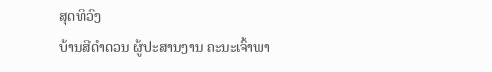ສຸດທິວົງ
ບ້ານສີດຳດວນ ຜູ້ປະສານງານ ຄະນະເຈົ້າພາ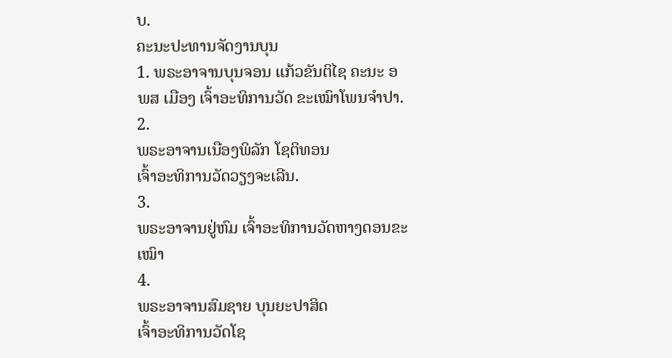ບ.
ຄະນະປະທານຈັດງານບຸນ
1. ພຣະອາຈານບຸນຈອນ ແກ້ວຂັນຕິໄຊ ຄະນະ ອພສ ເມືອງ ເຈົ້າອະທິການວັດ ຂະເໝົາໂພນຈຳປາ.
2.
ພຣະອາຈານເນືອງພິລັກ ໂຊຕິທອນ
ເຈົ້າອະທິການວັດວຽງຈະເລີນ.
3.
ພຣະອາຈານຢູ່ຫົມ ເຈົ້າອະທິການວັດຫາງດອນຂະເໝົາ
4.
ພຣະອາຈານສົມຊາຍ ບຸນຍະປາສິດ
ເຈົ້າອະທິການວັດໂຊ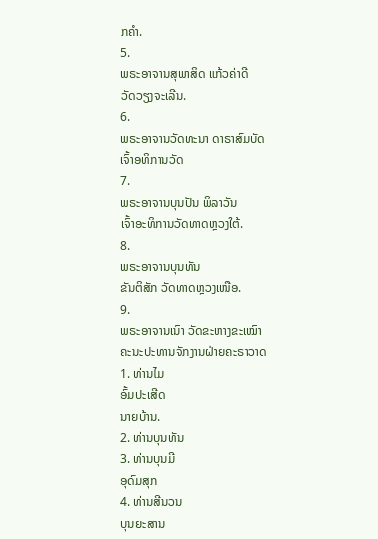ກຄຳ.
5.
ພຣະອາຈານສຸພາສິດ ແກ້ວຄ່າດີ
ວັດວຽງຈະເລີນ.
6.
ພຣະອາຈານວັດທະນາ ດາຣາສົມບັດ
ເຈົ້າອທິການວັດ
7.
ພຣະອາຈານບຸນປັນ ພິລາວັນ
ເຈົ້າອະທິການວັດທາດຫຼວງໃຕ້.
8.
ພຣະອາຈານບຸນທັນ
ຂັນຕິສັກ ວັດທາດຫຼວງເໜືອ.
9.
ພຣະອາຈານເນົາ ວັດຂະຫາງຂະເໝົາ
ຄະນະປະທານຈັກງານຝ່າຍຄະຣາວາດ
1. ທ່ານໄມ
ອົ້ມປະເສີດ
ນາຍບ້ານ.
2. ທ່ານບຸນທັນ
3. ທ່ານບຸນມີ
ອຸດົມສຸກ
4. ທ່ານສີນວນ
ບຸນຍະສານ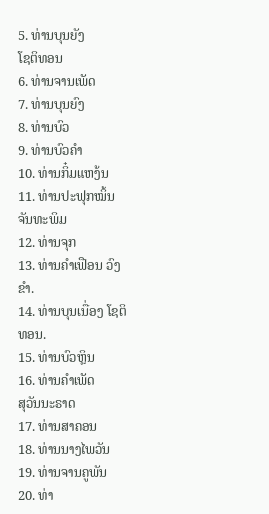5. ທ່ານບຸນຍັງ
ໂຊຕິທອນ
6. ທ່ານຈານເພັດ
7. ທ່ານບຸນຍົງ
8. ທ່ານບົວ
9. ທ່ານບົວຄຳ
10. ທ່ານກິ໋ມແຫງ້ນ
11. ທ່ານປະຟຸກໝິ້ນ ຈັນທະພິມ
12. ທ່ານຈຸກ
13. ທ່ານຄຳເຟືອນ ວົງຂຳ.
14. ທ່ານບຸນເນື່ອງ ໂຊຕິທອນ.
15. ທ່ານບົວຫຼິນ
16. ທ່ານຄຳເພັດ
ສຸວັນນະຣາດ
17. ທ່ານສາຄອນ
18. ທ່ານນາງໄພວັນ
19. ທ່ານຈານຄູພັນ
20. ທ່າ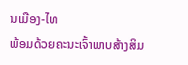ນເມືອງ-ໄທ
ພ້ອມດ້ວຍຄະນະເຈົ້າພາບສ້າງສິມ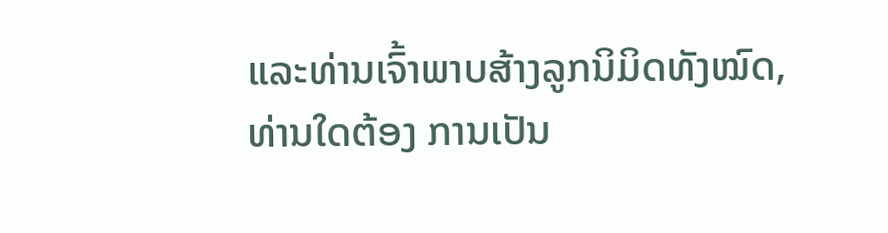ແລະທ່ານເຈົ້າພາບສ້າງລູກນິມິດທັງໝົດ,
ທ່ານໃດຕ້ອງ ການເປັນ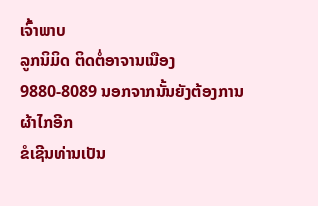ເຈົ້າພາບ
ລູກນິມິດ ຕິດຕໍ່ອາຈານເນືອງ
9880-8089 ນອກຈາກນັ້ນຍັງຕ້ອງການຜ້າໄກອີກ
ຂໍເຊີນທ່ານເປັນ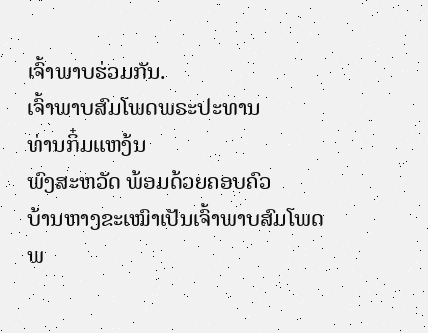ເຈົ້າພາບຮ່ວມກັນ.
ເຈົ້າພາບສົມໂພດພຣະປະທານ
ທ່ານກິ໋ມແຫງ້ນ
ພົງສະຫວັດ ພ້ອມດ້ວຍຄອບຄົວ
ບ້ານຫາງຂະເໝົາເປັນເຈົ້າພາບສົມໂພດພ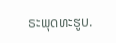ຣະພຸດທະຮູບ.